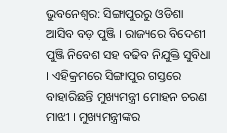ଭୁବନେଶ୍ବର: ସିଙ୍ଗାପୁରରୁ ଓଡିଶା ଆସିବ ବଡ଼ ପୁଞ୍ଜି । ରାଜ୍ୟରେ ବିଦେଶୀ ପୁଞ୍ଜି ନିବେଶ ସହ ବଢିବ ନିଯୁକ୍ତି ସୁବିଧା । ଏହିକ୍ରମରେ ସିଙ୍ଗାପୁର ଗସ୍ତରେ ବାହାରିଛନ୍ତି ମୁଖ୍ୟମନ୍ତ୍ରୀ ମୋହନ ଚରଣ ମାଝୀ । ମୁଖ୍ୟମନ୍ତ୍ରୀଙ୍କର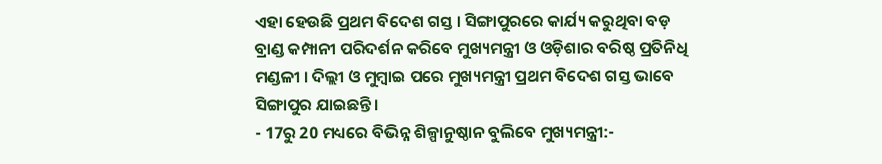ଏହା ହେଉଛି ପ୍ରଥମ ବିଦେଶ ଗସ୍ତ । ସିଙ୍ଗାପୁରରେ କାର୍ଯ୍ୟ କରୁଥିବା ବଡ଼ ବ୍ରାଣ୍ଡ କମ୍ପାନୀ ପରିଦର୍ଶନ କରିବେ ମୁଖ୍ୟମନ୍ତ୍ରୀ ଓ ଓଡ଼ିଶାର ବରିଷ୍ଠ ପ୍ରତିନିଧି ମଣ୍ଡଳୀ । ଦିଲ୍ଲୀ ଓ ମୁମ୍ବାଇ ପରେ ମୁଖ୍ୟମନ୍ତ୍ରୀ ପ୍ରଥମ ବିଦେଶ ଗସ୍ତ ଭାବେ ସିଙ୍ଗାପୁର ଯାଇଛନ୍ତି ।
- 17ରୁ 20 ମଧ୍ୟରେ ବିଭିନ୍ନ ଶିଳ୍ପାନୁଷ୍ଠାନ ବୁଲିବେ ମୁଖ୍ୟମନ୍ତ୍ରୀ:-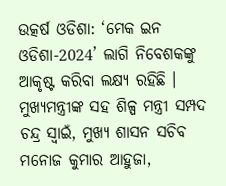ଉତ୍କର୍ଷ ଓଡିଶା: ‘ମେକ ଇନ ଓଡିଶା-2024’ ଲାଗି ନିବେଶକଙ୍କୁ ଆକୃଷ୍ଟ କରିବା ଲକ୍ଷ୍ୟ ରହିଛି । ମୁଖ୍ୟମନ୍ତ୍ରୀଙ୍କ ସହ ଶିଳ୍ପ ମନ୍ତ୍ରୀ ସମ୍ପଦ ଚନ୍ଦ୍ର ସ୍ୱାଇଁ, ମୁଖ୍ୟ ଶାସନ ସଚିବ ମନୋଜ କୁମାର ଆହୁଜା,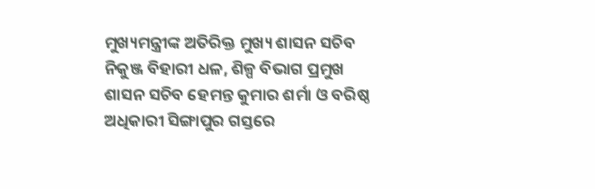ମୁଖ୍ୟମନ୍ତ୍ରୀଙ୍କ ଅତିରିକ୍ତ ମୁଖ୍ୟ ଶାସନ ସଚିବ ନିକୁଞ୍ଜ ବିହାରୀ ଧଳ, ଶିଳ୍ପ ବିଭାଗ ପ୍ରମୁଖ ଶାସନ ସଚିବ ହେମନ୍ତ କୁମାର ଶର୍ମା ଓ ବରିଷ୍ଠ ଅଧିକାରୀ ସିଙ୍ଗାପୁର ଗସ୍ତରେ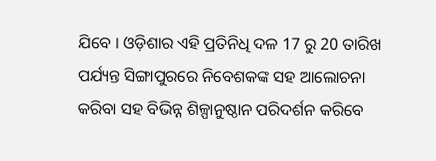ଯିବେ । ଓଡ଼ିଶାର ଏହି ପ୍ରତିନିଧି ଦଳ 17 ରୁ 20 ତାରିଖ ପର୍ଯ୍ୟନ୍ତ ସିଙ୍ଗାପୁରରେ ନିବେଶକଙ୍କ ସହ ଆଲୋଚନା କରିବା ସହ ବିଭିନ୍ନ ଶିଳ୍ପାନୁଷ୍ଠାନ ପରିଦର୍ଶନ କରିବେ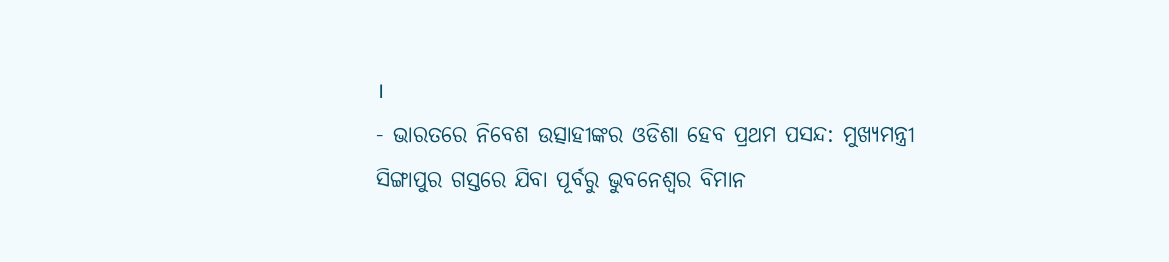।
- ଭାରତରେ ନିବେଶ ଉତ୍ସାହୀଙ୍କର ଓଡିଶା ହେବ ପ୍ରଥମ ପସନ୍ଦ: ମୁଖ୍ୟମନ୍ତ୍ରୀ
ସିଙ୍ଗାପୁର ଗସ୍ତରେ ଯିବା ପୂର୍ବରୁ ଭୁବନେଶ୍ୱର ବିମାନ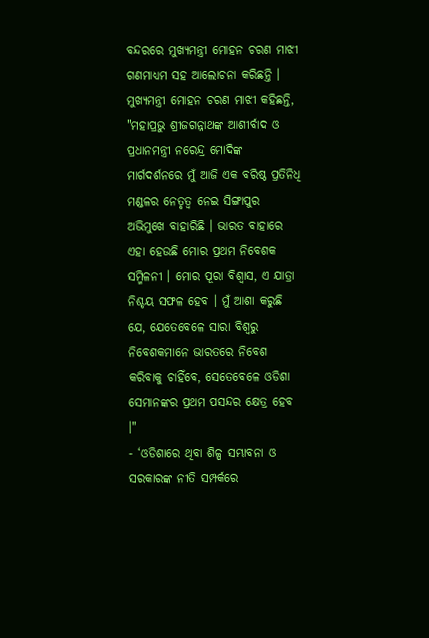ବନ୍ଦରରେ ମୁଖ୍ୟମନ୍ତ୍ରୀ ମୋହନ ଚରଣ ମାଝୀ ଗଣମାଧ୍ୟମ ସହ ଆଲୋଚନା କରିଛନ୍ତି । ମୁଖ୍ୟମନ୍ତ୍ରୀ ମୋହନ ଚରଣ ମାଝୀ କହିଛନ୍ତି, "ମହାପ୍ରଭୁ ଶ୍ରୀଜଗନ୍ନାଥଙ୍କ ଆଶୀର୍ବାଦ ଓ ପ୍ରଧାନମନ୍ତ୍ରୀ ନରେନ୍ଦ୍ର ମୋଦିଙ୍କ ମାର୍ଗଦର୍ଶନରେ ମୁଁ ଆଜି ଏକ ବରିଷ୍ଠ ପ୍ରତିନିଧି ମଣ୍ଡଳର ନେତୃତ୍ୱ ନେଇ ସିଙ୍ଗାପୁର ଅଭିମୁଖେ ବାହାରିଛି । ଭାରତ ବାହାରେ ଏହା ହେଉଛି ମୋର ପ୍ରଥମ ନିବେଶକ ସମ୍ମିଳନୀ । ମୋର ପୂରା ବିଶ୍ବାସ, ଏ ଯାତ୍ରା ନିଶ୍ଚୟ ସଫଳ ହେବ । ମୁଁ ଆଶା କରୁଛି ଯେ, ଯେତେବେଳେ ସାରା ବିଶ୍ବରୁ ନିବେଶକମାନେ ଭାରତରେ ନିବେଶ କରିବାକୁ ଚାହିଁବେ, ସେତେବେଳେ ଓଡିଶା ସେମାନଙ୍କର ପ୍ରଥମ ପସନ୍ଦର କ୍ଷେତ୍ର ହେବ ।"
- ‘ଓଡିଶାରେ ଥିବା ଶିଳ୍ପ ସମ୍ଭାବନା ଓ ସରକାରଙ୍କ ନୀତି ସମ୍ପର୍କରେ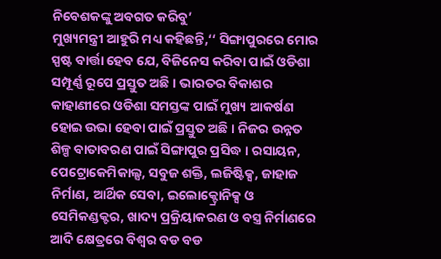ନିବେଶକଙ୍କୁ ଅବଗତ କରିବୁ’
ମୁଖ୍ୟମନ୍ତ୍ରୀ ଆହୁରି ମଧ୍ୟ କହିଛନ୍ତି,‘‘ ସିଙ୍ଗାପୁରରେ ମୋର ସ୍ପଷ୍ଟ ବାର୍ତ୍ତା ହେବ ଯେ, ବିଜିନେସ କରିବା ପାଇଁ ଓଡିଶା ସମ୍ପୂର୍ଣ୍ଣ ରୂପେ ପ୍ରସ୍ତୁତ ଅଛି । ଭାରତର ବିକାଶର କାହାଣୀରେ ଓଡିଶା ସମସ୍ତଙ୍କ ପାଇଁ ମୁଖ୍ୟ ଆକର୍ଷଣ ହୋଇ ଉଭା ହେବା ପାଇଁ ପ୍ରସ୍ତୁତ ଅଛି । ନିଜର ଉନ୍ନତ ଶିଳ୍ପ ବାତାବରଣ ପାଇଁ ସିଙ୍ଗାପୁର ପ୍ରସିଦ୍ଧ । ରସାୟନ, ପେଟ୍ରୋକେମିକାଲ୍ସ, ସବୁଜ ଶକ୍ତି, ଲଜିଷ୍ଟିକ୍ସ, ଜାହାଜ ନିର୍ମାଣ, ଆର୍ଥିକ ସେବା, ଇଲୋକ୍ଟ୍ରୋନିକ୍ସ ଓ ସେମିକଣ୍ଡକ୍ଟର, ଖାଦ୍ୟ ପ୍ରକ୍ରିୟାକରଣ ଓ ବସ୍ତ୍ର ନିର୍ମାଣରେ ଆଦି କ୍ଷେତ୍ରରେ ବିଶ୍ବର ବଡ ବଡ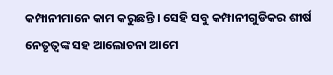କମ୍ପାନୀମାନେ କାମ କରୁଛନ୍ତି । ସେହି ସବୁ କମ୍ପାନୀଗୁଡିକର ଶୀର୍ଷ ନେତୃତ୍ବଙ୍କ ସହ ଆଲୋଚନା ଆମେ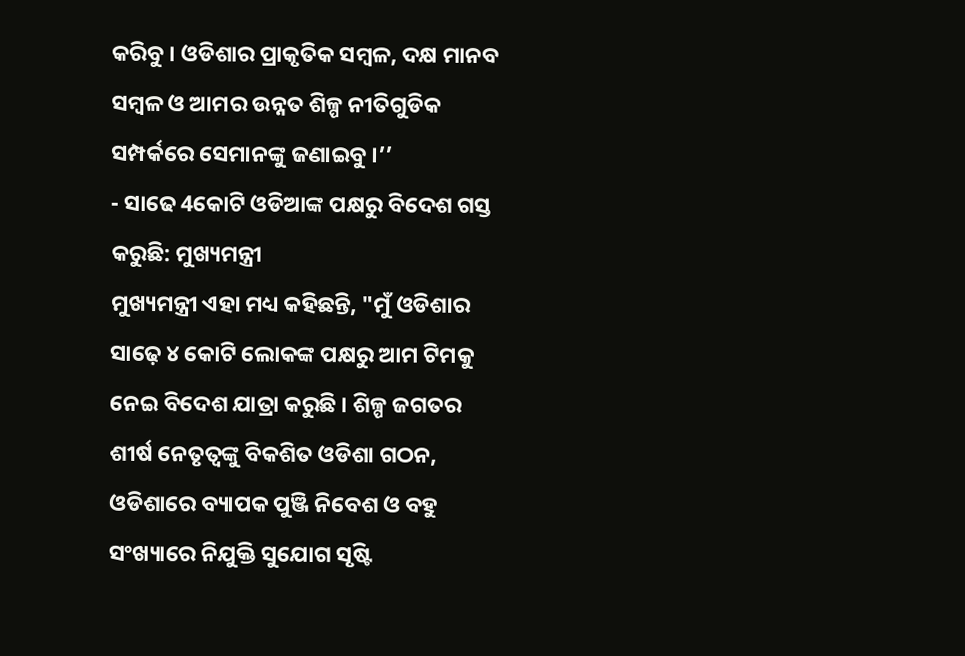କରିବୁ । ଓଡିଶାର ପ୍ରାକୃତିକ ସମ୍ବଳ, ଦକ୍ଷ ମାନବ ସମ୍ବଳ ଓ ଆମର ଉନ୍ନତ ଶିଳ୍ପ ନୀତିଗୁଡିକ ସମ୍ପର୍କରେ ସେମାନଙ୍କୁ ଜଣାଇବୁ ।’’
- ସାଢେ 4କୋଟି ଓଡିଆଙ୍କ ପକ୍ଷରୁ ବିଦେଶ ଗସ୍ତ କରୁଛି: ମୁଖ୍ୟମନ୍ତ୍ରୀ
ମୁଖ୍ୟମନ୍ତ୍ରୀ ଏହା ମଧ୍ୟ କହିଛନ୍ତି, "ମୁଁ ଓଡିଶାର ସାଢ଼େ ୪ କୋଟି ଲୋକଙ୍କ ପକ୍ଷରୁ ଆମ ଟିମକୁ ନେଇ ବିଦେଶ ଯାତ୍ରା କରୁଛି । ଶିଳ୍ପ ଜଗତର ଶୀର୍ଷ ନେତୃତ୍ବଙ୍କୁ ବିକଶିତ ଓଡିଶା ଗଠନ, ଓଡିଶାରେ ବ୍ୟାପକ ପୁଞ୍ଜି ନିବେଶ ଓ ବହୁ ସଂଖ୍ୟାରେ ନିଯୁକ୍ତି ସୁଯୋଗ ସୃଷ୍ଟି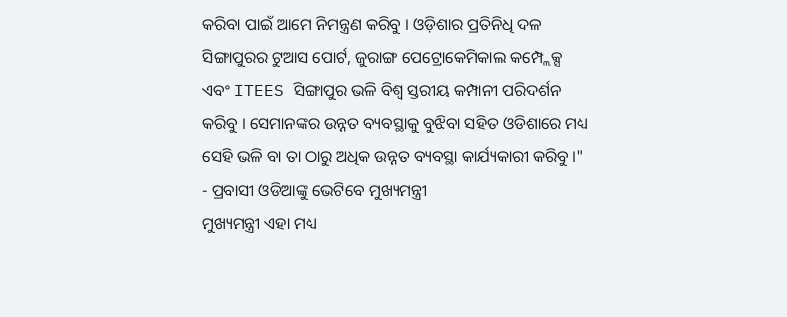କରିବା ପାଇଁ ଆମେ ନିମନ୍ତ୍ରଣ କରିବୁ । ଓଡ଼ିଶାର ପ୍ରତିନିଧି ଦଳ ସିଙ୍ଗାପୁରର ଟୁଆସ ପୋର୍ଟ, ଜୁରାଙ୍ଗ ପେଟ୍ରୋକେମିକାଲ କମ୍ପ୍ଲେକ୍ସ ଏବଂ ITEES ସିଙ୍ଗାପୁର ଭଳି ବିଶ୍ବ ସ୍ତରୀୟ କମ୍ପାନୀ ପରିଦର୍ଶନ କରିବୁ । ସେମାନଙ୍କର ଉନ୍ନତ ବ୍ୟବସ୍ଥାକୁ ବୁଝିବା ସହିତ ଓଡିଶାରେ ମଧ୍ୟ ସେହି ଭଳି ବା ତା ଠାରୁ ଅଧିକ ଉନ୍ନତ ବ୍ୟବସ୍ଥା କାର୍ଯ୍ୟକାରୀ କରିବୁ ।"
- ପ୍ରବାସୀ ଓଡିଆଙ୍କୁ ଭେଟିବେ ମୁଖ୍ୟମନ୍ତ୍ରୀ
ମୁଖ୍ୟମନ୍ତ୍ରୀ ଏହା ମଧ୍ୟ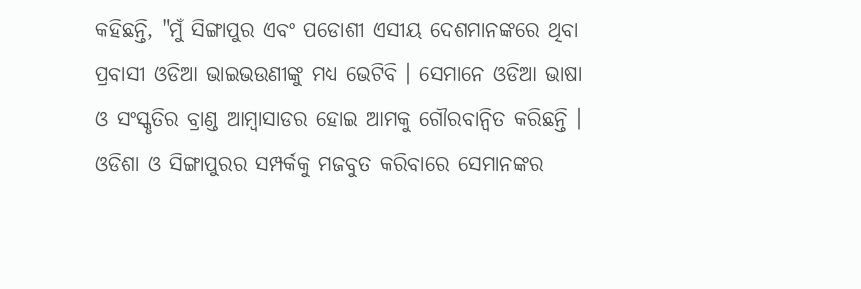କହିଛନ୍ତି, "ମୁଁ ସିଙ୍ଗାପୁର ଏବଂ ପଡୋଶୀ ଏସୀୟ ଦେଶମାନଙ୍କରେ ଥିବା ପ୍ରବାସୀ ଓଡିଆ ଭାଇଭଉଣୀଙ୍କୁ ମଧ୍ୟ ଭେଟିବି । ସେମାନେ ଓଡିଆ ଭାଷା ଓ ସଂସ୍କୃତିର ବ୍ରାଣ୍ଡ ଆମ୍ବାସାଡର ହୋଇ ଆମକୁ ଗୌରବାନ୍ବିତ କରିଛନ୍ତି । ଓଡିଶା ଓ ସିଙ୍ଗାପୁରର ସମ୍ପର୍କକୁ ମଜବୁତ କରିବାରେ ସେମାନଙ୍କର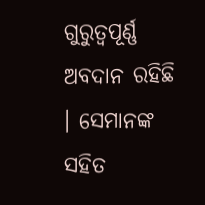ଗୁରୁତ୍ବପୂର୍ଣ୍ଣ ଅବଦାନ ରହିଛି । ସେମାନଙ୍କ ସହିତ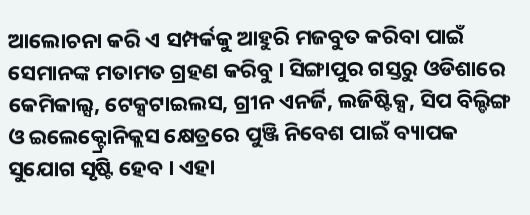ଆଲୋଚନା କରି ଏ ସମ୍ପର୍କକୁ ଆହୁରି ମଜବୁତ କରିବା ପାଇଁ ସେମାନଙ୍କ ମତାମତ ଗ୍ରହଣ କରିବୁ । ସିଙ୍ଗାପୁର ଗସ୍ତରୁ ଓଡିଶାରେ କେମିକାଲ୍ସ, ଟେକ୍ସଟାଇଲସ, ଗ୍ରୀନ ଏନର୍ଜି, ଲଜିଷ୍ଟିକ୍ସ, ସିପ ବିଲ୍ଡିଙ୍ଗ ଓ ଇଲେକ୍ଟ୍ରୋନିକ୍ଲସ କ୍ଷେତ୍ରରେ ପୁଞ୍ଜି ନିବେଶ ପାଇଁ ବ୍ୟାପକ ସୁଯୋଗ ସୃଷ୍ଟି ହେବ । ଏହା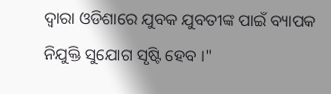ଦ୍ବାରା ଓଡିଶାରେ ଯୁବକ ଯୁବତୀଙ୍କ ପାଇଁ ବ୍ୟାପକ ନିଯୁକ୍ତି ସୁଯୋଗ ସୃଷ୍ଟି ହେବ ।"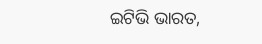ଇଟିଭି ଭାରତ,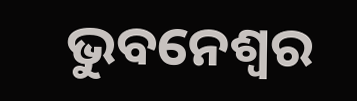ଭୁବନେଶ୍ବର